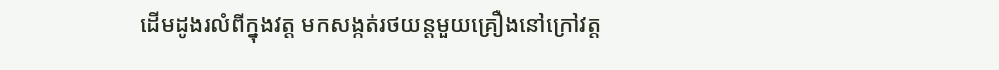ដើមដូងរលំពីក្នុងវត្ត មកសង្កត់រថយន្តមួយគ្រឿងនៅក្រៅវត្ត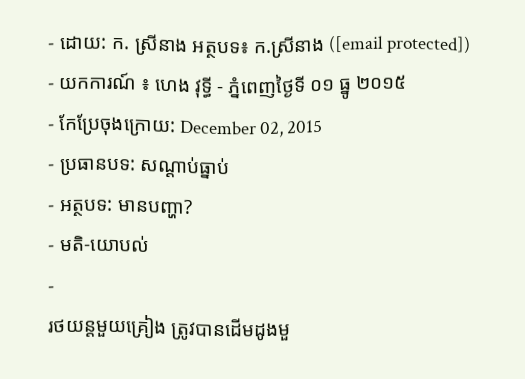- ដោយ: ក. ស្រីនាង អត្ថបទ៖ ក.ស្រីនាង ([email protected]) - យកការណ៍ ៖ ហេង វុទ្ធី - ភ្នំពេញថ្ងៃទី ០១ ធ្នូ ២០១៥
- កែប្រែចុងក្រោយ: December 02, 2015
- ប្រធានបទ: សណ្ដាប់ធ្នាប់
- អត្ថបទ: មានបញ្ហា?
- មតិ-យោបល់
-
រថយន្ដមួយគ្រៀង ត្រូវបានដើមដូងមួ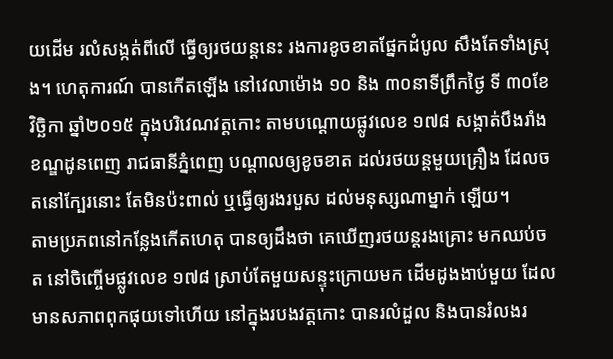យដើម រលំសង្កត់ពីលើ ធ្វើឲ្យរថយន្ដនេះ រងការខូចខាតផ្នែកដំបូល សឹងតែទាំងស្រុង។ ហេតុការណ៍ បានកើតឡើង នៅវេលាម៉ោង ១០ និង ៣០នាទីព្រឹកថ្ងៃ ទី ៣០ខែ វិច្ឆិកា ឆ្នាំ២០១៥ ក្នុងបរិវេណវត្តកោះ តាមបណ្តោយផ្លូវលេខ ១៧៨ សង្កាត់បឹងរាំង ខណ្ឌដូនពេញ រាជធានីភ្នំពេញ បណ្តាលឲ្យខូចខាត ដល់រថយន្តមួយគ្រឿង ដែលចតនៅក្បែរនោះ តែមិនប៉ះពាល់ ឬធ្វើឲ្យរងរបួស ដល់មនុស្សណាម្នាក់ ឡើយ។
តាមប្រភពនៅកន្លែងកើតហេតុ បានឲ្យដឹងថា គេឃើញរថយន្តរងគ្រោះ មកឈប់ចត នៅចិញ្ចើមផ្លូវលេខ ១៧៨ ស្រាប់តែមួយសន្ទុះក្រោយមក ដើមដូងងាប់មួយ ដែលមានសភាពពុកផុយទៅហើយ នៅក្នុងរបងវត្តកោះ បានរលំដួល និងបានរំលងរ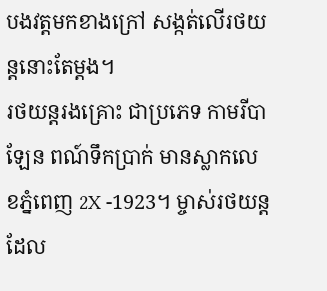បងវត្តមកខាងក្រៅ សង្កត់លើរថយន្តនោះតែម្តង។
រថយន្តរងគ្រោះ ជាប្រភេទ កាមរីបាឡែន ពណ៍ទឹកប្រាក់ មានស្លាកលេខភ្នំពេញ 2X -1923។ ម្ចាស់រថយន្ដ ដែល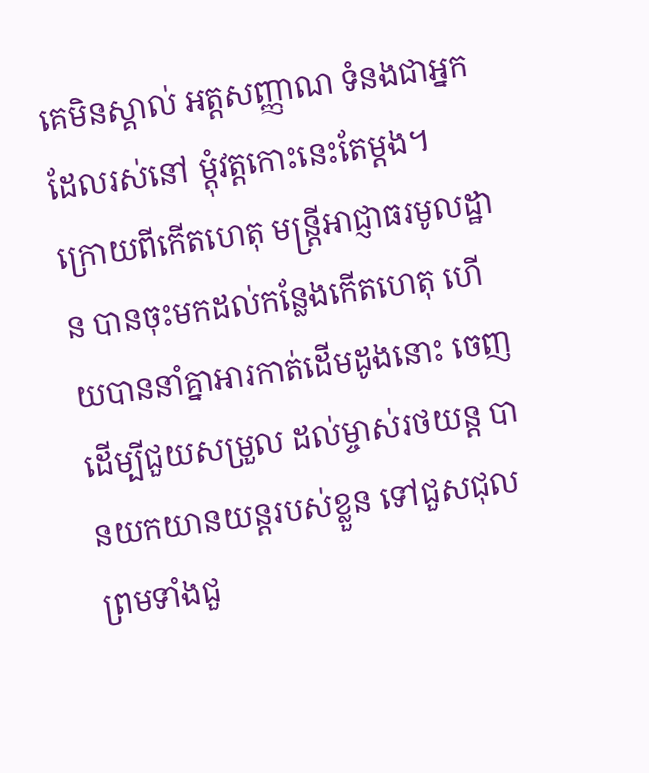គេមិនស្គាល់ អត្តសញ្ញាណ ទំនងជាអ្នកដែលរស់នៅ ម្តុំវត្តកោះនេះតែម្ដង។
ក្រោយពីកើតហេតុ មន្ត្រីអាជ្ញាធរមូលដ្ឋាន បានចុះមកដល់កន្លែងកើតហេតុ ហើយបាននាំគ្នាអារកាត់ដើមដូងនោះ ចេញដើម្បីជួយសម្រួល ដល់ម្ចាស់រថយន្ត បានយកយានយន្ដរបស់ខ្លួន ទៅជួសជុល ព្រមទាំងជួ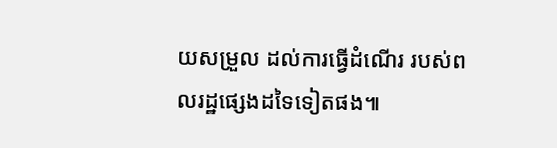យសម្រួល ដល់ការធ្វើដំណើរ របស់ពលរដ្ឋផ្សេងដទៃទៀតផង៕